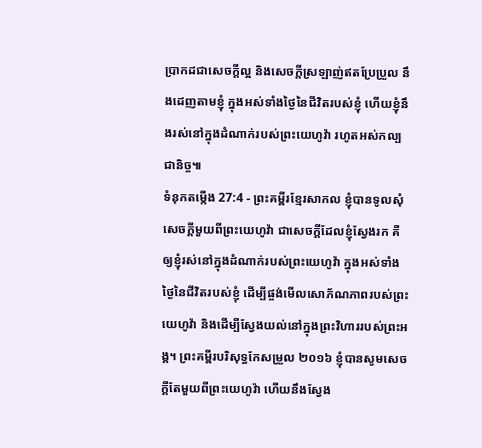ប្រាកដជាសេចក្ដីល្អ និងសេចក្ដីស្រឡាញ់ឥតប្រែប្រួល នឹងដេញតាមខ្ញុំ ក្នុងអស់ទាំងថ្ងៃនៃជីវិតរបស់ខ្ញុំ ហើយខ្ញុំនឹងរស់នៅក្នុងដំណាក់របស់ព្រះយេហូវ៉ា រហូតអស់កល្បជានិច្ច៕
ទំនុកតម្កើង 27:4 - ព្រះគម្ពីរខ្មែរសាកល ខ្ញុំបានទូលសុំសេចក្ដីមួយពីព្រះយេហូវ៉ា ជាសេចក្ដីដែលខ្ញុំស្វែងរក គឺឲ្យខ្ញុំរស់នៅក្នុងដំណាក់របស់ព្រះយេហូវ៉ា ក្នុងអស់ទាំងថ្ងៃនៃជីវិតរបស់ខ្ញុំ ដើម្បីផ្ចង់មើលសោភ័ណភាពរបស់ព្រះយេហូវ៉ា និងដើម្បីស្វែងយល់នៅក្នុងព្រះវិហាររបស់ព្រះអង្គ។ ព្រះគម្ពីរបរិសុទ្ធកែសម្រួល ២០១៦ ខ្ញុំបានសូមសេចក្ដីតែមួយពីព្រះយេហូវ៉ា ហើយនឹងស្វែង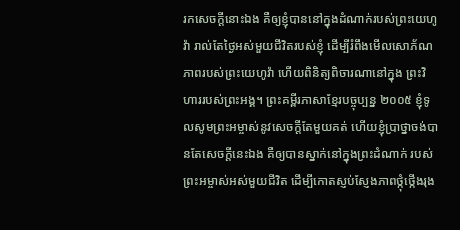រកសេចក្ដីនោះឯង គឺឲ្យខ្ញុំបាននៅក្នុងដំណាក់របស់ព្រះយេហូវ៉ា រាល់តែថ្ងៃអស់មួយជីវិតរបស់ខ្ញុំ ដើម្បីរំពឹងមើលសោភ័ណភាពរបស់ព្រះយេហូវ៉ា ហើយពិនិត្យពិចារណានៅក្នុង ព្រះវិហាររបស់ព្រះអង្គ។ ព្រះគម្ពីរភាសាខ្មែរបច្ចុប្បន្ន ២០០៥ ខ្ញុំទូលសូមព្រះអម្ចាស់នូវសេចក្ដីតែមួយគត់ ហើយខ្ញុំប្រាថ្នាចង់បានតែសេចក្ដីនេះឯង គឺឲ្យបានស្នាក់នៅក្នុងព្រះដំណាក់ របស់ព្រះអម្ចាស់អស់មួយជីវិត ដើម្បីកោតស្ញប់ស្ញែងភាពថ្កុំថ្កើងរុង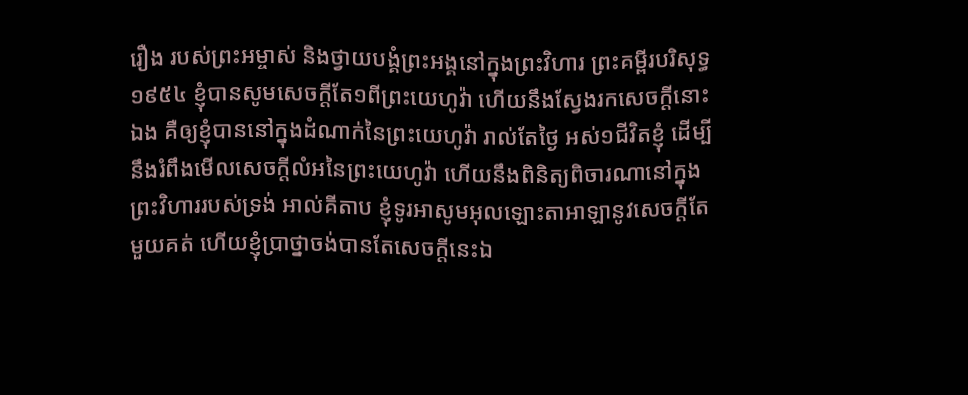រឿង របស់ព្រះអម្ចាស់ និងថ្វាយបង្គំព្រះអង្គនៅក្នុងព្រះវិហារ ព្រះគម្ពីរបរិសុទ្ធ ១៩៥៤ ខ្ញុំបានសូមសេចក្ដីតែ១ពីព្រះយេហូវ៉ា ហើយនឹងស្វែងរកសេចក្ដីនោះឯង គឺឲ្យខ្ញុំបាននៅក្នុងដំណាក់នៃព្រះយេហូវ៉ា រាល់តែថ្ងៃ អស់១ជីវិតខ្ញុំ ដើម្បីនឹងរំពឹងមើលសេចក្ដីលំអនៃព្រះយេហូវ៉ា ហើយនឹងពិនិត្យពិចារណានៅក្នុងព្រះវិហាររបស់ទ្រង់ អាល់គីតាប ខ្ញុំទូរអាសូមអុលឡោះតាអាឡានូវសេចក្ដីតែមួយគត់ ហើយខ្ញុំប្រាថ្នាចង់បានតែសេចក្ដីនេះឯ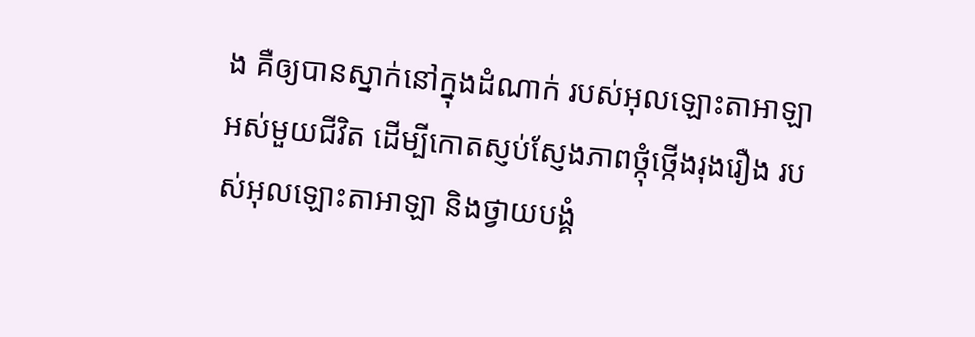ង គឺឲ្យបានស្នាក់នៅក្នុងដំណាក់ របស់អុលឡោះតាអាឡាអស់មួយជីវិត ដើម្បីកោតស្ញប់ស្ញែងភាពថ្កុំថ្កើងរុងរឿង របស់អុលឡោះតាអាឡា និងថ្វាយបង្គំ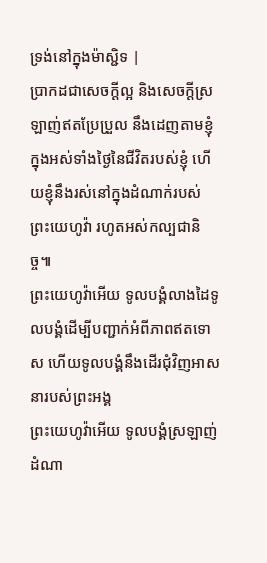ទ្រង់នៅក្នុងម៉ាស្ជិទ |
ប្រាកដជាសេចក្ដីល្អ និងសេចក្ដីស្រឡាញ់ឥតប្រែប្រួល នឹងដេញតាមខ្ញុំ ក្នុងអស់ទាំងថ្ងៃនៃជីវិតរបស់ខ្ញុំ ហើយខ្ញុំនឹងរស់នៅក្នុងដំណាក់របស់ព្រះយេហូវ៉ា រហូតអស់កល្បជានិច្ច៕
ព្រះយេហូវ៉ាអើយ ទូលបង្គំលាងដៃទូលបង្គំដើម្បីបញ្ជាក់អំពីភាពឥតទោស ហើយទូលបង្គំនឹងដើរជុំវិញអាសនារបស់ព្រះអង្គ
ព្រះយេហូវ៉ាអើយ ទូលបង្គំស្រឡាញ់ដំណា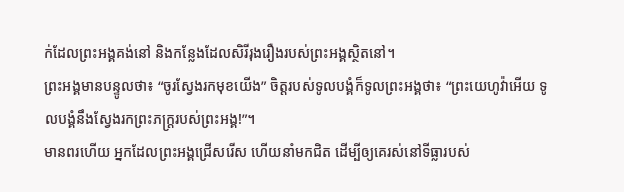ក់ដែលព្រះអង្គគង់នៅ និងកន្លែងដែលសិរីរុងរឿងរបស់ព្រះអង្គស្ថិតនៅ។
ព្រះអង្គមានបន្ទូលថា៖ “ចូរស្វែងរកមុខយើង” ចិត្តរបស់ទូលបង្គំក៏ទូលព្រះអង្គថា៖ “ព្រះយេហូវ៉ាអើយ ទូលបង្គំនឹងស្វែងរកព្រះភក្ត្ររបស់ព្រះអង្គ!”។
មានពរហើយ អ្នកដែលព្រះអង្គជ្រើសរើស ហើយនាំមកជិត ដើម្បីឲ្យគេរស់នៅទីធ្លារបស់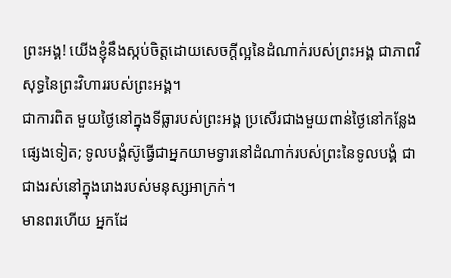ព្រះអង្គ! យើងខ្ញុំនឹងស្កប់ចិត្តដោយសេចក្ដីល្អនៃដំណាក់របស់ព្រះអង្គ ជាភាពវិសុទ្ធនៃព្រះវិហាររបស់ព្រះអង្គ។
ជាការពិត មួយថ្ងៃនៅក្នុងទីធ្លារបស់ព្រះអង្គ ប្រសើរជាងមួយពាន់ថ្ងៃនៅកន្លែងផ្សេងទៀត; ទូលបង្គំស៊ូធ្វើជាអ្នកយាមទ្វារនៅដំណាក់របស់ព្រះនៃទូលបង្គំ ជាជាងរស់នៅក្នុងរោងរបស់មនុស្សអាក្រក់។
មានពរហើយ អ្នកដែ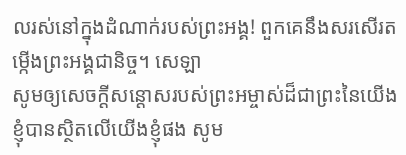លរស់នៅក្នុងដំណាក់របស់ព្រះអង្គ! ពួកគេនឹងសរសើរតម្កើងព្រះអង្គជានិច្ច។ សេឡា
សូមឲ្យសេចក្ដីសន្ដោសរបស់ព្រះអម្ចាស់ដ៏ជាព្រះនៃយើងខ្ញុំបានស្ថិតលើយើងខ្ញុំផង សូម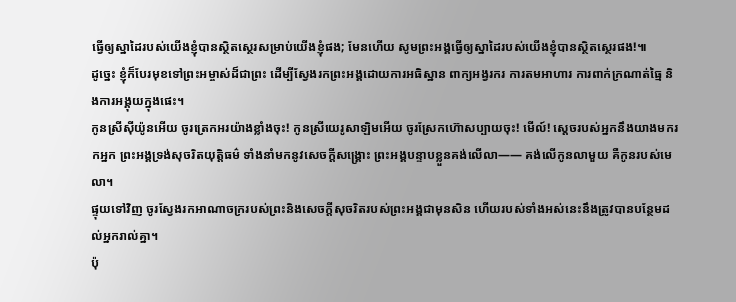ធ្វើឲ្យស្នាដៃរបស់យើងខ្ញុំបានស្ថិតស្ថេរសម្រាប់យើងខ្ញុំផង; មែនហើយ សូមព្រះអង្គធ្វើឲ្យស្នាដៃរបស់យើងខ្ញុំបានស្ថិតស្ថេរផង!៕
ដូច្នេះ ខ្ញុំក៏បែរមុខទៅព្រះអម្ចាស់ដ៏ជាព្រះ ដើម្បីស្វែងរកព្រះអង្គដោយការអធិស្ឋាន ពាក្យអង្វរករ ការតមអាហារ ការពាក់ក្រណាត់ធ្មៃ និងការអង្គុយក្នុងផេះ។
កូនស្រីស៊ីយ៉ូនអើយ ចូរត្រេកអរយ៉ាងខ្លាំងចុះ! កូនស្រីយេរូសាឡិមអើយ ចូរស្រែកហ៊ោសប្បាយចុះ! មើល៍! ស្ដេចរបស់អ្នកនឹងយាងមករកអ្នក ព្រះអង្គទ្រង់សុចរិតយុត្តិធម៌ ទាំងនាំមកនូវសេចក្ដីសង្គ្រោះ ព្រះអង្គបន្ទាបខ្លួនគង់លើលា—— គង់លើកូនលាមួយ គឺកូនរបស់មេលា។
ផ្ទុយទៅវិញ ចូរស្វែងរកអាណាចក្ររបស់ព្រះនិងសេចក្ដីសុចរិតរបស់ព្រះអង្គជាមុនសិន ហើយរបស់ទាំងអស់នេះនឹងត្រូវបានបន្ថែមដល់អ្នករាល់គ្នា។
ប៉ុ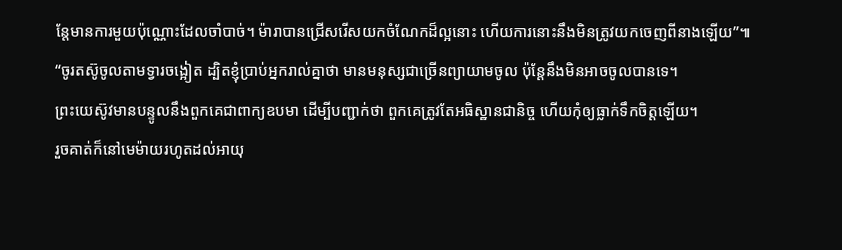ន្តែមានការមួយប៉ុណ្ណោះដែលចាំបាច់។ ម៉ារាបានជ្រើសរើសយកចំណែកដ៏ល្អនោះ ហើយការនោះនឹងមិនត្រូវយកចេញពីនាងឡើយ”៕
“ចូរតស៊ូចូលតាមទ្វារចង្អៀត ដ្បិតខ្ញុំប្រាប់អ្នករាល់គ្នាថា មានមនុស្សជាច្រើនព្យាយាមចូល ប៉ុន្តែនឹងមិនអាចចូលបានទេ។
ព្រះយេស៊ូវមានបន្ទូលនឹងពួកគេជាពាក្យឧបមា ដើម្បីបញ្ជាក់ថា ពួកគេត្រូវតែអធិស្ឋានជានិច្ច ហើយកុំឲ្យធ្លាក់ទឹកចិត្តឡើយ។
រួចគាត់ក៏នៅមេម៉ាយរហូតដល់អាយុ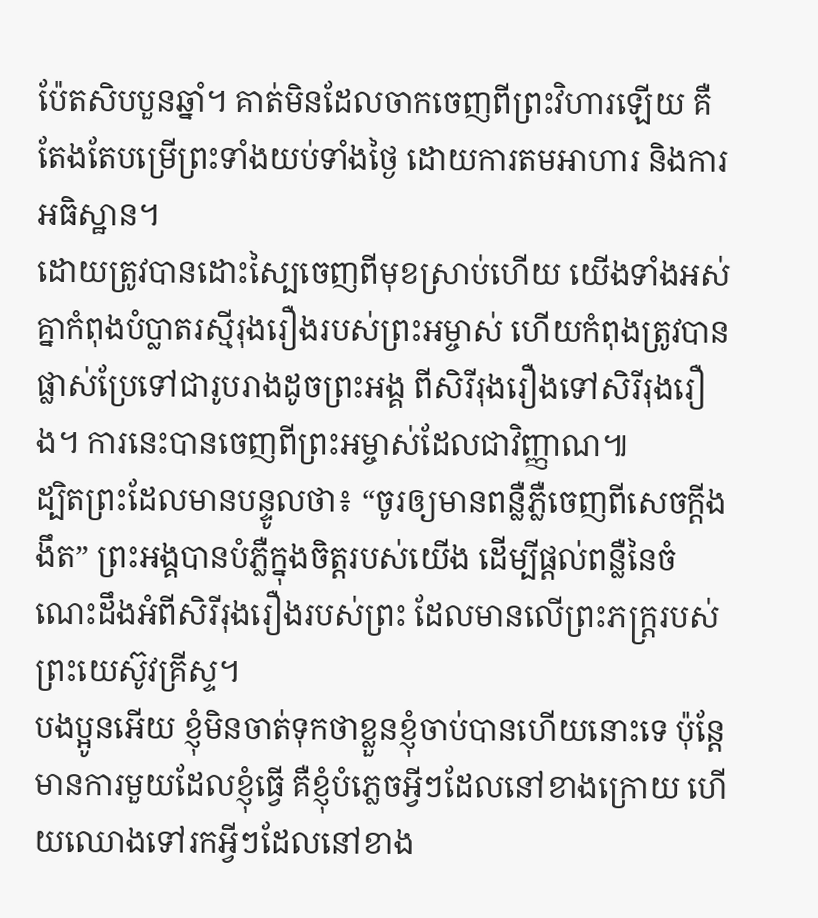ប៉ែតសិបបួនឆ្នាំ។ គាត់មិនដែលចាកចេញពីព្រះវិហារឡើយ គឺតែងតែបម្រើព្រះទាំងយប់ទាំងថ្ងៃ ដោយការតមអាហារ និងការអធិស្ឋាន។
ដោយត្រូវបានដោះស្បៃចេញពីមុខស្រាប់ហើយ យើងទាំងអស់គ្នាកំពុងបំប្លាតរស្មីរុងរឿងរបស់ព្រះអម្ចាស់ ហើយកំពុងត្រូវបានផ្លាស់ប្រែទៅជារូបរាងដូចព្រះអង្គ ពីសិរីរុងរឿងទៅសិរីរុងរឿង។ ការនេះបានចេញពីព្រះអម្ចាស់ដែលជាវិញ្ញាណ៕
ដ្បិតព្រះដែលមានបន្ទូលថា៖ “ចូរឲ្យមានពន្លឺភ្លឺចេញពីសេចក្ដីងងឹត” ព្រះអង្គបានបំភ្លឺក្នុងចិត្តរបស់យើង ដើម្បីផ្ដល់ពន្លឺនៃចំណេះដឹងអំពីសិរីរុងរឿងរបស់ព្រះ ដែលមានលើព្រះភក្ត្ររបស់ព្រះយេស៊ូវគ្រីស្ទ។
បងប្អូនអើយ ខ្ញុំមិនចាត់ទុកថាខ្លួនខ្ញុំចាប់បានហើយនោះទេ ប៉ុន្តែមានការមួយដែលខ្ញុំធ្វើ គឺខ្ញុំបំភ្លេចអ្វីៗដែលនៅខាងក្រោយ ហើយឈោងទៅរកអ្វីៗដែលនៅខាង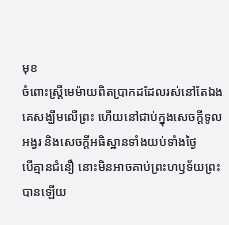មុខ
ចំពោះស្ត្រីមេម៉ាយពិតប្រាកដដែលរស់នៅតែឯង គេសង្ឃឹមលើព្រះ ហើយនៅជាប់ក្នុងសេចក្ដីទូលអង្វរ និងសេចក្ដីអធិស្ឋានទាំងយប់ទាំងថ្ងៃ
បើគ្មានជំនឿ នោះមិនអាចគាប់ព្រះហឫទ័យព្រះបានឡើយ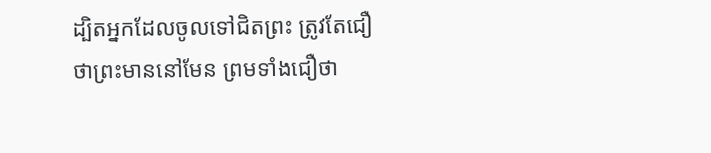ដ្បិតអ្នកដែលចូលទៅជិតព្រះ ត្រូវតែជឿថាព្រះមាននៅមែន ព្រមទាំងជឿថា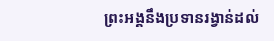ព្រះអង្គនឹងប្រទានរង្វាន់ដល់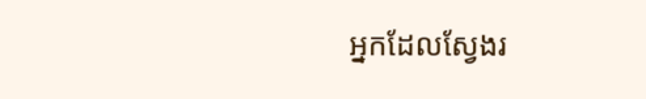អ្នកដែលស្វែងរ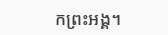កព្រះអង្គ។